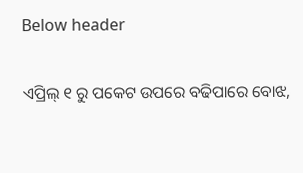Below header

ଏପ୍ରିଲ୍ ୧ ରୁ ପକେଟ ଉପରେ ବଢିପାରେ ବୋଝ,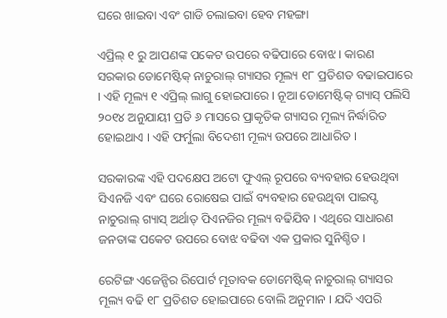ଘରେ ଖାଇବା ଏବଂ ଗାଡି ଚଲାଇବା ହେବ ମହଙ୍ଗା

ଏପ୍ରିଲ୍ ୧ ରୁ ଆପଣଙ୍କ ପକେଟ ଉପରେ ବଢିପାରେ ବୋଝ । କାରଣ ସରକାର ଡୋମେଷ୍ଟିକ୍ ନାଚୁରାଲ୍ ଗ୍ୟାସର ମୂଲ୍ୟ ୧୮ ପ୍ରତିଶତ ବଢାଇପାରେ । ଏହି ମୂଲ୍ୟ ୧ ଏପ୍ରିଲ୍ ଲାଗୁ ହୋଇପାରେ । ନୂଆ ଡୋମେଷ୍ଟିକ୍ ଗ୍ୟାସ୍ ପଲିସି ୨୦୧୪ ଅନୁଯାୟୀ ପ୍ରତି ୬ ମାସରେ ପ୍ରାକୃତିକ ଗ୍ୟାସର ମୂଲ୍ୟ ନିର୍ଦ୍ଧାରିତ ହୋଇଥାଏ । ଏହି ଫର୍ମୁଲା ବିଦେଶୀ ମୂଲ୍ୟ ଉପରେ ଆଧାରିତ ।

ସରକାରଙ୍କ ଏହି ପଦକ୍ଷେପ ଅଟୋ ଫୁଏଲ୍ ରୂପରେ ବ୍ୟବହାର ହେଉଥିବା ସିଏନଜି ଏବଂ ଘରେ ରୋଷେଇ ପାଇଁ ବ୍ୟବହାର ହେଉଥିବା ପାଇପ୍ଡ ନାଚୁରାଲ୍ ଗ୍ୟାସ୍ ଅର୍ଥାତ୍ ପିଏନଜିର ମୂଲ୍ୟ ବଢିଯିବ । ଏଥିରେ ସାଧାରଣ ଜନତାଙ୍କ ପକେଟ ଉପରେ ବୋଝ ବଢିବା ଏକ ପ୍ରକାର ସୁନିଶ୍ଚିତ ।

ରେଟିଙ୍ଗ ଏଜେନ୍ସିର ରିପୋର୍ଟ ମୂତାବକ ଡୋମେଷ୍ଟିକ୍ ନାଚୁରାଲ୍ ଗ୍ୟାସର ମୂଲ୍ୟ ବଢି ୧୮ ପ୍ରତିଶତ ହୋଇପାରେ ବୋଲି ଅନୁମାନ । ଯଦି ଏପରି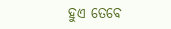ହୁଏ ତେବେ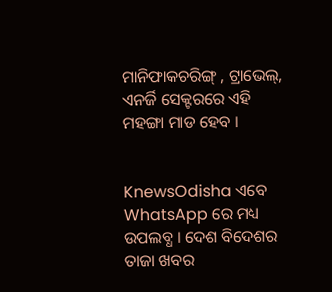ମାନିଫାକଚରିଙ୍ଗ୍ , ଟ୍ରାଭେଲ୍, ଏନର୍ଜି ସେକ୍ଟରରେ ଏହି ମହଙ୍ଗା ମାଡ ହେବ ।


KnewsOdisha ଏବେ WhatsApp ରେ ମଧ୍ୟ ଉପଲବ୍ଧ । ଦେଶ ବିଦେଶର ତାଜା ଖବର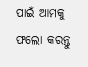ପାଇଁ ଆମକୁ ଫଲୋ କରନ୍ତୁ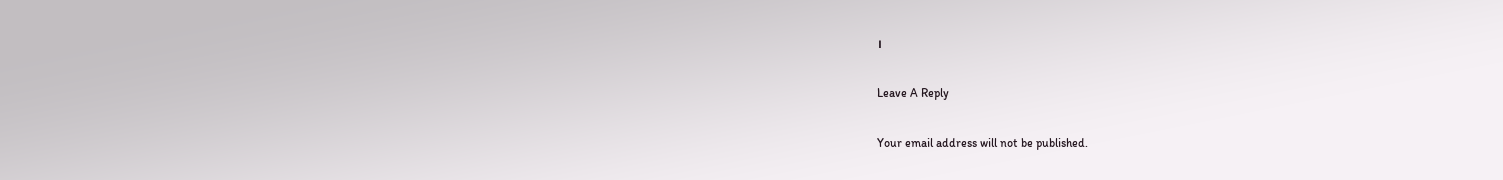।

Leave A Reply

Your email address will not be published.